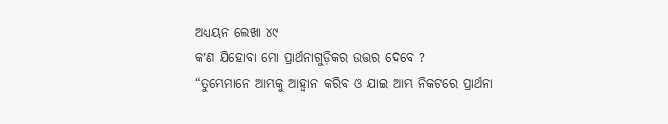ଅଧ୍ୟୟନ ଲେଖା ୪୯
କʼଣ ଯିହୋବା ମୋ ପ୍ରାର୍ଥନାଗୁଡ଼ିକର ଉତ୍ତର ଦେବେ ?
“ତୁମ୍ଭେମାନେ ଆମ୍ଭକୁ ଆହ୍ୱାନ କରିବ ଓ ଯାଇ ଆମ୍ଭ ନିକଟରେ ପ୍ରାର୍ଥନା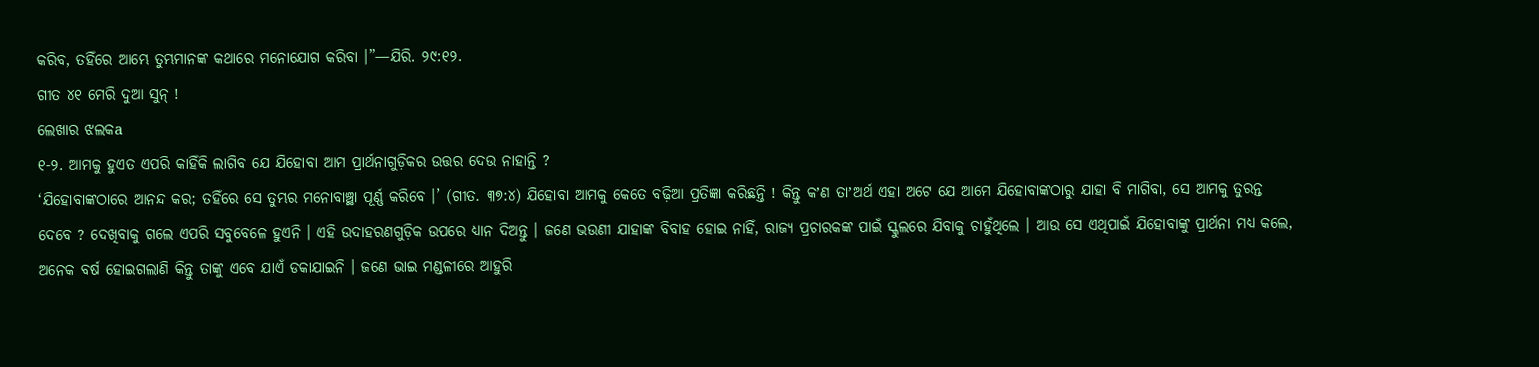କରିବ, ତହିଁରେ ଆମ୍ଭେ ତୁମ୍ଭମାନଙ୍କ କଥାରେ ମନୋଯୋଗ କରିବା ।”—ଯିରି. ୨୯:୧୨.
ଗୀତ ୪୧ ମେରି ଦୁଆ ସୁନ୍ !
ଲେଖାର ଝଲକa
୧-୨. ଆମକୁ ହୁଏତ ଏପରି କାହିଁକି ଲାଗିବ ଯେ ଯିହୋବା ଆମ ପ୍ରାର୍ଥନାଗୁଡ଼ିକର ଉତ୍ତର ଦେଉ ନାହାନ୍ତି ?
‘ଯିହୋବାଙ୍କଠାରେ ଆନନ୍ଦ କର; ତହିଁରେ ସେ ତୁମ୍ଭର ମନୋବାଞ୍ଛା ପୂର୍ଣ୍ଣ କରିବେ ।’ (ଗୀତ. ୩୭:୪) ଯିହୋବା ଆମକୁ କେତେ ବଢ଼ିଆ ପ୍ରତିଜ୍ଞା କରିଛନ୍ତି ! କିନ୍ତୁ କʼଣ ତାʼଅର୍ଥ ଏହା ଅଟେ ଯେ ଆମେ ଯିହୋବାଙ୍କଠାରୁ ଯାହା ବି ମାଗିବା, ସେ ଆମକୁ ତୁରନ୍ତ ଦେବେ ? ଦେଖିବାକୁ ଗଲେ ଏପରି ସବୁବେଳେ ହୁଏନି । ଏହି ଉଦାହରଣଗୁଡ଼ିକ ଉପରେ ଧ୍ୟାନ ଦିଅନ୍ତୁ । ଜଣେ ଭଉଣୀ ଯାହାଙ୍କ ବିବାହ ହୋଇ ନାହିଁ, ରାଜ୍ୟ ପ୍ରଚାରକଙ୍କ ପାଇଁ ସ୍କୁଲରେ ଯିବାକୁ ଚାହୁଁଥିଲେ । ଆଉ ସେ ଏଥିପାଇଁ ଯିହୋବାଙ୍କୁ ପ୍ରାର୍ଥନା ମଧ୍ୟ କଲେ, ଅନେକ ବର୍ଷ ହୋଇଗଲାଣି କିନ୍ତୁ ତାଙ୍କୁ ଏବେ ଯାଏଁ ଡକାଯାଇନି । ଜଣେ ଭାଇ ମଣ୍ଡଳୀରେ ଆହୁରି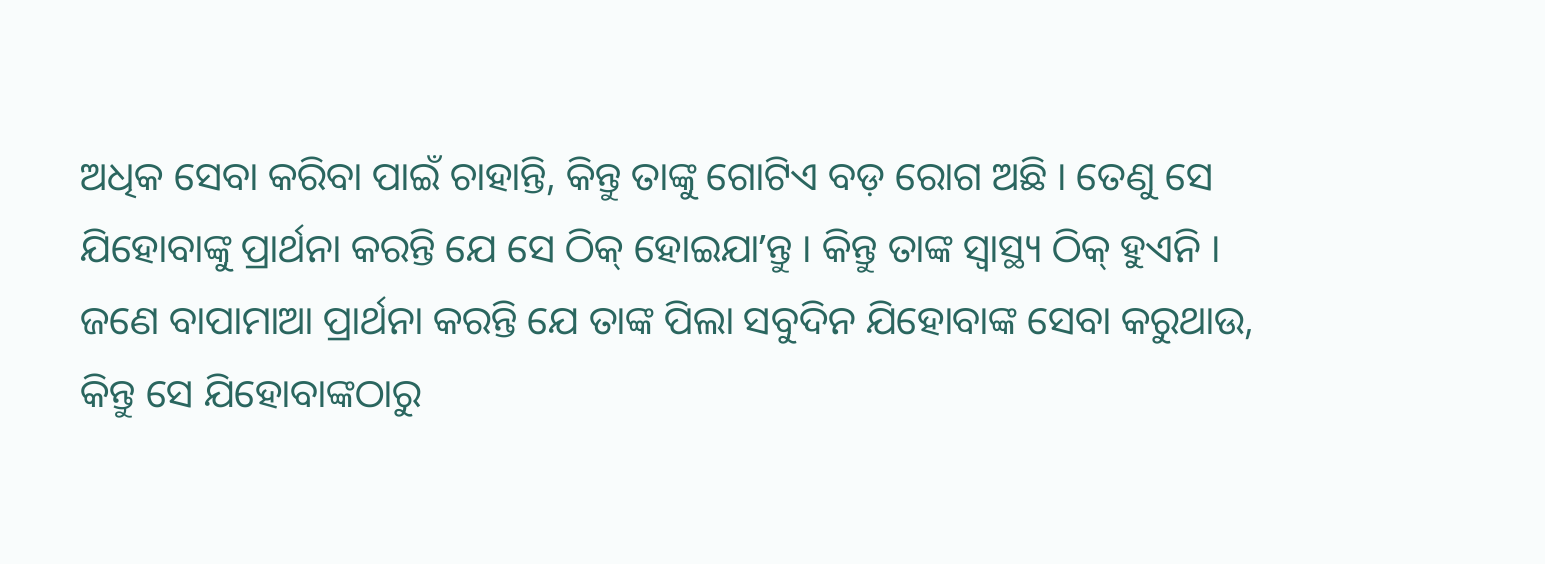ଅଧିକ ସେବା କରିବା ପାଇଁ ଚାହାନ୍ତି, କିନ୍ତୁ ତାଙ୍କୁ ଗୋଟିଏ ବଡ଼ ରୋଗ ଅଛି । ତେଣୁ ସେ ଯିହୋବାଙ୍କୁ ପ୍ରାର୍ଥନା କରନ୍ତି ଯେ ସେ ଠିକ୍ ହୋଇଯାʼନ୍ତୁ । କିନ୍ତୁ ତାଙ୍କ ସ୍ୱାସ୍ଥ୍ୟ ଠିକ୍ ହୁଏନି । ଜଣେ ବାପାମାଆ ପ୍ରାର୍ଥନା କରନ୍ତି ଯେ ତାଙ୍କ ପିଲା ସବୁଦିନ ଯିହୋବାଙ୍କ ସେବା କରୁଥାଉ, କିନ୍ତୁ ସେ ଯିହୋବାଙ୍କଠାରୁ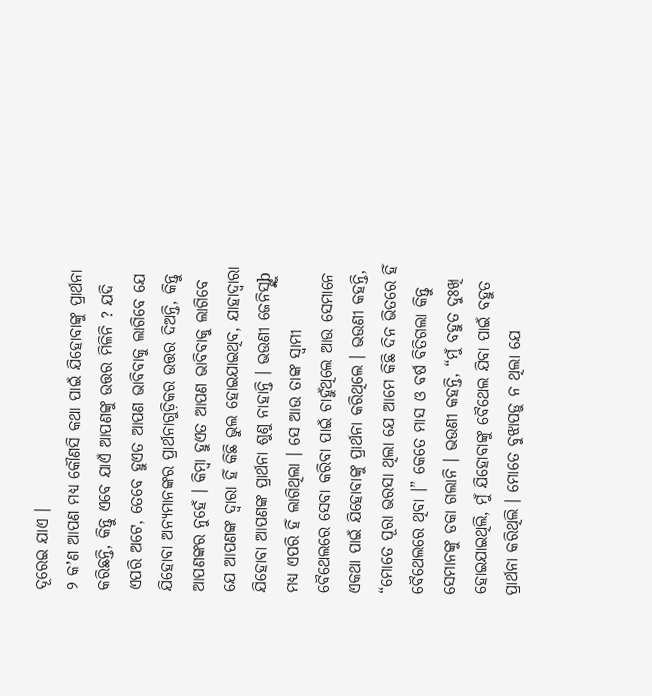ଦୂରେଇ ଯାଏ ।
୨ କʼଣ ଆପଣ ମଧ୍ୟ କୌଣସି କଥା ପାଇଁ ଯିହୋବାଙ୍କୁ ପ୍ରାର୍ଥନା କରିଛନ୍ତି, କିନ୍ତୁ ଏବେ ଯାଏଁ ଆପଣଙ୍କୁ ଉତ୍ତର ମିଳିନି ? ଯଦି ଏପରି ଅଟେ, ତେବେ ହୁଏତ ଆପଣ ଭାବିବାକୁ ଲାଗିବେ ଯେ ଯିହୋବା ଅନ୍ୟମାନଙ୍କର ପ୍ରାର୍ଥନାଗୁଡ଼ିକର ଉତ୍ତର ଦିଅନ୍ତି, କିନ୍ତୁ ଆପଣଙ୍କର ନୁହେଁ । କିମ୍ବା ହୁଏତ ଆପଣ ଭାବିବାକୁ ଲାଗିବେ ଯେ ଆପଣଙ୍କ ଦ୍ୱାରା ହିଁ କିଛି ଭୁଲ ହୋଇଯାଇଥିବ, ଯାହାଦ୍ୱାରା ଯିହୋବା ଆପଣଙ୍କ ପ୍ରାର୍ଥନା ଶୁଣୁ ନାହାନ୍ତି । ଭଉଣୀ ଜେନିସ୍ଙ୍କୁb ମଧ୍ୟ ଏପରି ହିଁ ଲାଗିଥିଲା । ସେ ଆଉ ତାଙ୍କ ସ୍ୱାମୀ ବୈଥେଲରେ ସେବା କରିବା ପାଇଁ ଚାହୁଁଥିଲେ ଆଉ ସେମାନେ ଏକଥା ପାଇଁ ଯିହୋବାଙ୍କୁ ପ୍ରାର୍ଥନା କରିଥିଲେ । ଭଉଣୀ କହନ୍ତି, “ମୋତେ ପୂରା ଭରସା ଥିଲା ଯେ ଆମେ କିଛି ଦିନ ଭିତରେ ହିଁ ବୈଥେଲରେ ଥିବା ।” କେତେ ମାସ ଓ ବର୍ଷ ବିତିଗଲା କିନ୍ତୁ ସେମାନଙ୍କୁ ଡକା ଗଲାନି । ଭଉଣୀ କହନ୍ତି, “ମୁଁ ବହୁତ ଦୁଃଖି ହୋଇଯାଇଥିଲି, ମୁଁ ଯିହୋବାଙ୍କୁ ବୈଥେଲ ଯିବା ପାଇଁ ବହୁତ ପ୍ରାର୍ଥନା କରିଥିଲି । ମୋତେ ବୁଝାପଡ଼ୁ ନ ଥିଲା ଯେ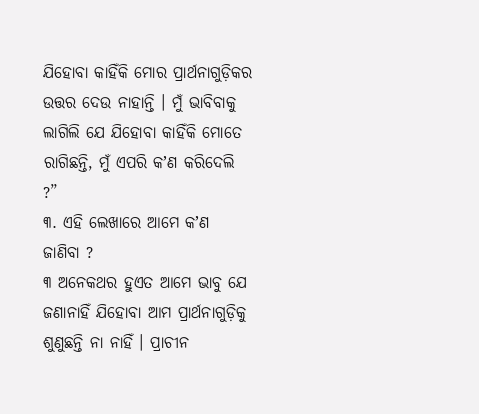ଯିହୋବା କାହିଁକି ମୋର ପ୍ରାର୍ଥନାଗୁଡ଼ିକର ଉତ୍ତର ଦେଉ ନାହାନ୍ତି । ମୁଁ ଭାବିବାକୁ ଲାଗିଲି ଯେ ଯିହୋବା କାହିଁକି ମୋତେ ରାଗିଛନ୍ତି, ମୁଁ ଏପରି କʼଣ କରିଦେଲି ?”
୩. ଏହି ଲେଖାରେ ଆମେ କʼଣ ଜାଣିବା ?
୩ ଅନେକଥର ହୁଏତ ଆମେ ଭାବୁ ଯେ ଜଣାନାହିଁ ଯିହୋବା ଆମ ପ୍ରାର୍ଥନାଗୁଡ଼ିକୁ ଶୁଣୁଛନ୍ତି ନା ନାହିଁ । ପ୍ରାଚୀନ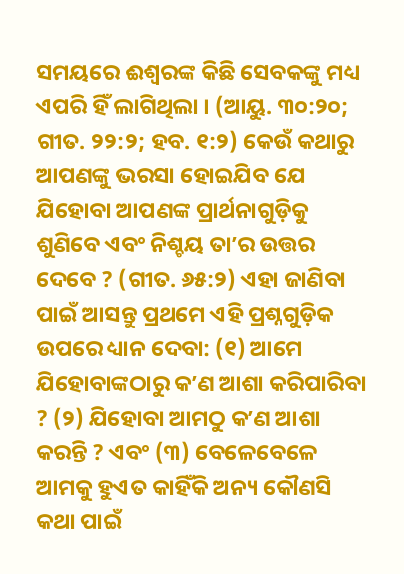ସମୟରେ ଈଶ୍ୱରଙ୍କ କିଛି ସେବକଙ୍କୁ ମଧ୍ୟ ଏପରି ହିଁ ଲାଗିଥିଲା । (ଆୟୁ. ୩୦:୨୦; ଗୀତ. ୨୨:୨; ହବ. ୧:୨) କେଉଁ କଥାରୁ ଆପଣଙ୍କୁ ଭରସା ହୋଇଯିବ ଯେ ଯିହୋବା ଆପଣଙ୍କ ପ୍ରାର୍ଥନାଗୁଡ଼ିକୁ ଶୁଣିବେ ଏବଂ ନିଶ୍ଚୟ ତାʼର ଉତ୍ତର ଦେବେ ? (ଗୀତ. ୬୫:୨) ଏହା ଜାଣିବା ପାଇଁ ଆସନ୍ତୁ ପ୍ରଥମେ ଏହି ପ୍ରଶ୍ନଗୁଡ଼ିକ ଉପରେ ଧ୍ୟାନ ଦେବା: (୧) ଆମେ ଯିହୋବାଙ୍କଠାରୁ କʼଣ ଆଶା କରିପାରିବା ? (୨) ଯିହୋବା ଆମଠୁ କʼଣ ଆଶା କରନ୍ତି ? ଏବଂ (୩) ବେଳେବେଳେ ଆମକୁ ହୁଏତ କାହିଁକି ଅନ୍ୟ କୌଣସି କଥା ପାଇଁ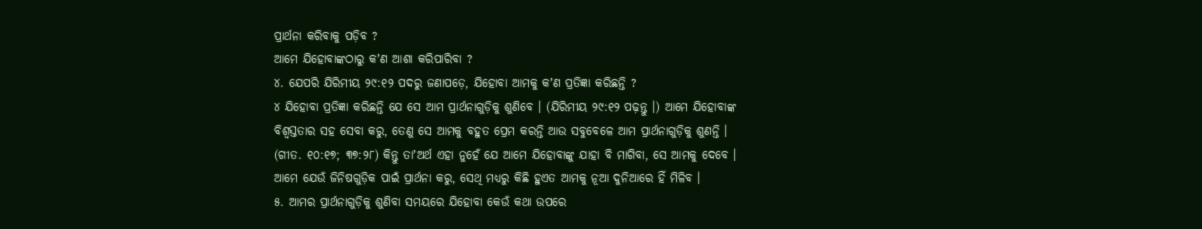ପ୍ରାର୍ଥନା କରିବାକୁ ପଡ଼ିବ ?
ଆମେ ଯିହୋବାଙ୍କଠାରୁ କʼଣ ଆଶା କରିପାରିବା ?
୪. ଯେପରି ଯିରିମୀୟ ୨୯:୧୨ ପଦରୁ ଜଣାପଡ଼େ, ଯିହୋବା ଆମକୁ କʼଣ ପ୍ରତିଜ୍ଞା କରିଛନ୍ତି ?
୪ ଯିହୋବା ପ୍ରତିଜ୍ଞା କରିଛନ୍ତି ଯେ ସେ ଆମ ପ୍ରାର୍ଥନାଗୁଡ଼ିକୁ ଶୁଣିବେ । (ଯିରିମୀୟ ୨୯:୧୨ ପଢ଼ନ୍ତୁ ।) ଆମେ ଯିହୋବାଙ୍କ ବିଶ୍ୱସ୍ତତାର ସହ ସେବା କରୁ, ତେଣୁ ସେ ଆମକୁ ବହୁତ ପ୍ରେମ କରନ୍ତି ଆଉ ସବୁବେଳେ ଆମ ପ୍ରାର୍ଥନାଗୁଡ଼ିକୁ ଶୁଣନ୍ତି । (ଗୀତ. ୧୦:୧୭; ୩୭:୨୮) କିନ୍ତୁ ତାʼଅର୍ଥ ଏହା ନୁହେଁ ଯେ ଆମେ ଯିହୋବାଙ୍କୁ ଯାହା ବି ମାଗିବା, ସେ ଆମକୁ ଦେବେ । ଆମେ ଯେଉଁ ଜିନିଷଗୁଡ଼ିକ ପାଇଁ ପ୍ରାର୍ଥନା କରୁ, ସେଥି ମଧ୍ୟରୁ କିଛି ହୁଏତ ଆମକୁ ନୂଆ ଦୁନିଆରେ ହିଁ ମିଳିବ ।
୫. ଆମର ପ୍ରାର୍ଥନାଗୁଡ଼ିକୁ ଶୁଣିବା ସମୟରେ ଯିହୋବା କେଉଁ କଥା ଉପରେ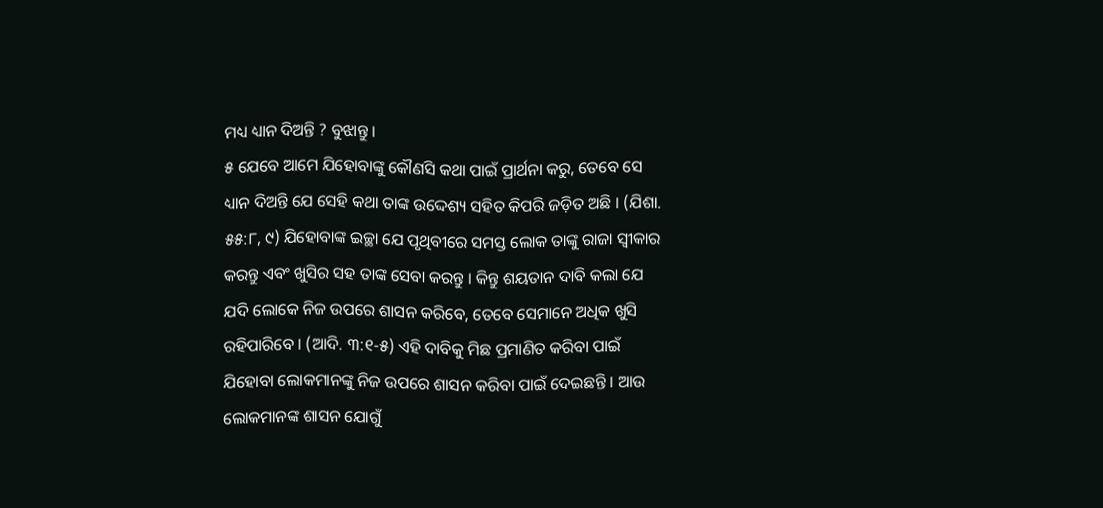ମଧ୍ୟ ଧ୍ୟାନ ଦିଅନ୍ତି ? ବୁଝାନ୍ତୁ ।
୫ ଯେବେ ଆମେ ଯିହୋବାଙ୍କୁ କୌଣସି କଥା ପାଇଁ ପ୍ରାର୍ଥନା କରୁ, ତେବେ ସେ ଧ୍ୟାନ ଦିଅନ୍ତି ଯେ ସେହି କଥା ତାଙ୍କ ଉଦ୍ଦେଶ୍ୟ ସହିତ କିପରି ଜଡ଼ିତ ଅଛି । (ଯିଶା. ୫୫:୮, ୯) ଯିହୋବାଙ୍କ ଇଚ୍ଛା ଯେ ପୃଥିବୀରେ ସମସ୍ତ ଲୋକ ତାଙ୍କୁ ରାଜା ସ୍ୱୀକାର କରନ୍ତୁ ଏବଂ ଖୁସିର ସହ ତାଙ୍କ ସେବା କରନ୍ତୁ । କିନ୍ତୁ ଶୟତାନ ଦାବି କଲା ଯେ ଯଦି ଲୋକେ ନିଜ ଉପରେ ଶାସନ କରିବେ, ତେବେ ସେମାନେ ଅଧିକ ଖୁସି ରହିପାରିବେ । (ଆଦି. ୩:୧-୫) ଏହି ଦାବିକୁ ମିଛ ପ୍ରମାଣିତ କରିବା ପାଇଁ ଯିହୋବା ଲୋକମାନଙ୍କୁ ନିଜ ଉପରେ ଶାସନ କରିବା ପାଇଁ ଦେଇଛନ୍ତି । ଆଉ ଲୋକମାନଙ୍କ ଶାସନ ଯୋଗୁଁ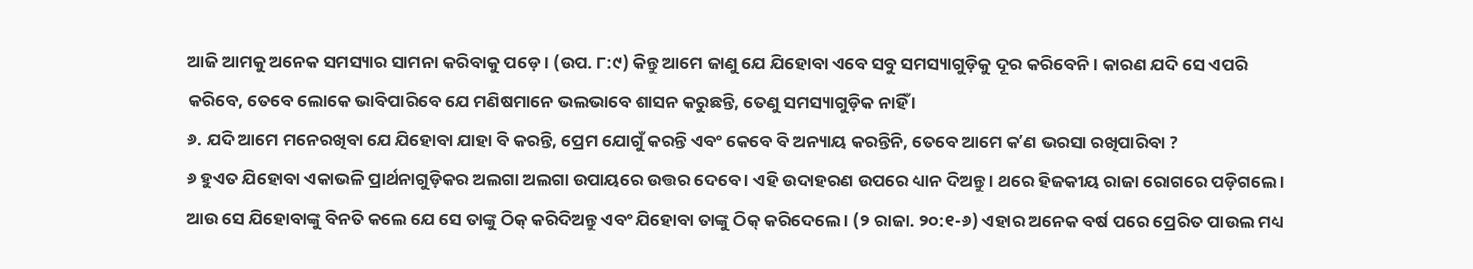ଆଜି ଆମକୁ ଅନେକ ସମସ୍ୟାର ସାମନା କରିବାକୁ ପଡ଼େ । (ଉପ. ୮:୯) କିନ୍ତୁ ଆମେ ଜାଣୁ ଯେ ଯିହୋବା ଏବେ ସବୁ ସମସ୍ୟାଗୁଡ଼ିକୁ ଦୂର କରିବେନି । କାରଣ ଯଦି ସେ ଏପରି କରିବେ, ତେବେ ଲୋକେ ଭାବିପାରିବେ ଯେ ମଣିଷମାନେ ଭଲଭାବେ ଶାସନ କରୁଛନ୍ତି, ତେଣୁ ସମସ୍ୟାଗୁଡ଼ିକ ନାହିଁ ।
୬. ଯଦି ଆମେ ମନେରଖିବା ଯେ ଯିହୋବା ଯାହା ବି କରନ୍ତି, ପ୍ରେମ ଯୋଗୁଁ କରନ୍ତି ଏବଂ କେବେ ବି ଅନ୍ୟାୟ କରନ୍ତିନି, ତେବେ ଆମେ କʼଣ ଭରସା ରଖିପାରିବା ?
୬ ହୁଏତ ଯିହୋବା ଏକାଭଳି ପ୍ରାର୍ଥନାଗୁଡ଼ିକର ଅଲଗା ଅଲଗା ଉପାୟରେ ଉତ୍ତର ଦେବେ । ଏହି ଉଦାହରଣ ଉପରେ ଧ୍ୟାନ ଦିଅନ୍ତୁ । ଥରେ ହିଜକୀୟ ରାଜା ରୋଗରେ ପଡ଼ିଗଲେ । ଆଉ ସେ ଯିହୋବାଙ୍କୁ ବିନତି କଲେ ଯେ ସେ ତାଙ୍କୁ ଠିକ୍ କରିଦିଅନ୍ତୁ ଏବଂ ଯିହୋବା ତାଙ୍କୁ ଠିକ୍ କରିଦେଲେ । (୨ ରାଜା. ୨୦:୧-୬) ଏହାର ଅନେକ ବର୍ଷ ପରେ ପ୍ରେରିତ ପାଉଲ ମଧ୍ୟ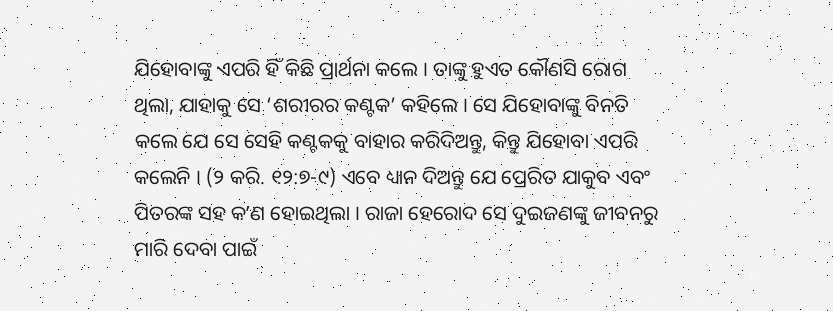ଯିହୋବାଙ୍କୁ ଏପରି ହିଁ କିଛି ପ୍ରାର୍ଥନା କଲେ । ତାଙ୍କୁ ହୁଏତ କୌଣସି ରୋଗ ଥିଲା, ଯାହାକୁ ସେ ‘ଶରୀରର କଣ୍ଟକ’ କହିଲେ । ସେ ଯିହୋବାଙ୍କୁ ବିନତି କଲେ ଯେ ସେ ସେହି କଣ୍ଟକକୁ ବାହାର କରିଦିଅନ୍ତୁ, କିନ୍ତୁ ଯିହୋବା ଏପରି କଲେନି । (୨ କରି. ୧୨:୭-୯) ଏବେ ଧ୍ୟାନ ଦିଅନ୍ତୁ ଯେ ପ୍ରେରିତ ଯାକୁବ ଏବଂ ପିତରଙ୍କ ସହ କʼଣ ହୋଇଥିଲା । ରାଜା ହେରୋଦ ସେ ଦୁଇଜଣଙ୍କୁ ଜୀବନରୁ ମାରି ଦେବା ପାଇଁ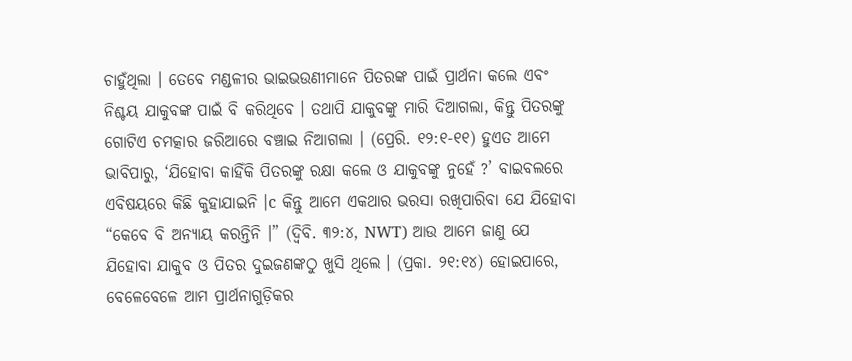ଚାହୁଁଥିଲା । ତେବେ ମଣ୍ଡଳୀର ଭାଇଭଉଣୀମାନେ ପିତରଙ୍କ ପାଇଁ ପ୍ରାର୍ଥନା କଲେ ଏବଂ ନିଶ୍ଚୟ ଯାକୁବଙ୍କ ପାଇଁ ବି କରିଥିବେ । ତଥାପି ଯାକୁବଙ୍କୁ ମାରି ଦିଆଗଲା, କିନ୍ତୁ ପିତରଙ୍କୁ ଗୋଟିଏ ଚମତ୍କାର ଜରିଆରେ ବଞ୍ଚାଇ ନିଆଗଲା । (ପ୍ରେରି. ୧୨:୧-୧୧) ହୁଏତ ଆମେ ଭାବିପାରୁ, ‘ଯିହୋବା କାହିଁକି ପିତରଙ୍କୁ ରକ୍ଷା କଲେ ଓ ଯାକୁବଙ୍କୁ ନୁହେଁ ?’ ବାଇବଲରେ ଏବିଷୟରେ କିଛି କୁହାଯାଇନି ।c କିନ୍ତୁ ଆମେ ଏକଥାର ଭରସା ରଖିପାରିବା ଯେ ଯିହୋବା “କେବେ ବି ଅନ୍ୟାୟ କରନ୍ତିନି ।” (ଦ୍ୱିବି. ୩୨:୪, NWT) ଆଉ ଆମେ ଜାଣୁ ଯେ ଯିହୋବା ଯାକୁବ ଓ ପିତର ଦୁଇଜଣଙ୍କଠୁ ଖୁସି ଥିଲେ । (ପ୍ରକା. ୨୧:୧୪) ହୋଇପାରେ, ବେଳେବେଳେ ଆମ ପ୍ରାର୍ଥନାଗୁଡ଼ିକର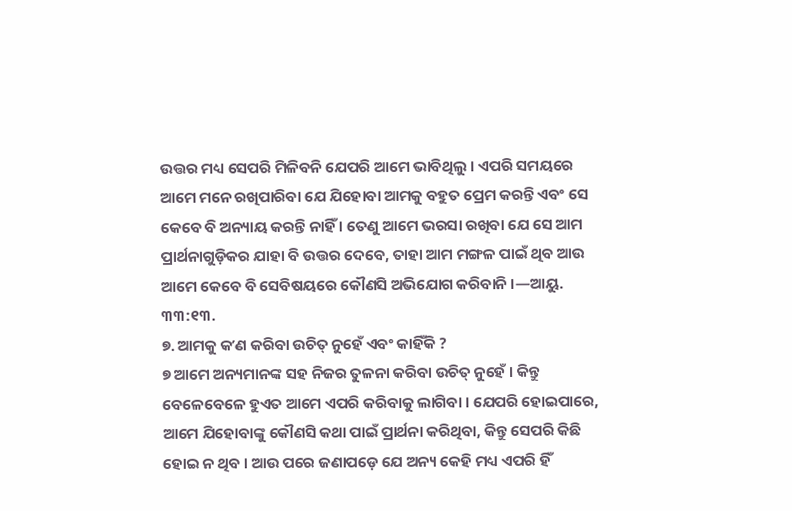ଉତ୍ତର ମଧ୍ୟ ସେପରି ମିଳିବନି ଯେପରି ଆମେ ଭାବିଥିଲୁ । ଏପରି ସମୟରେ ଆମେ ମନେ ରଖିପାରିବା ଯେ ଯିହୋବା ଆମକୁ ବହୁତ ପ୍ରେମ କରନ୍ତି ଏବଂ ସେ କେବେ ବି ଅନ୍ୟାୟ କରନ୍ତି ନାହିଁ । ତେଣୁ ଆମେ ଭରସା ରଖିବା ଯେ ସେ ଆମ ପ୍ରାର୍ଥନାଗୁଡ଼ିକର ଯାହା ବି ଉତ୍ତର ଦେବେ, ତାହା ଆମ ମଙ୍ଗଳ ପାଇଁ ଥିବ ଆଉ ଆମେ କେବେ ବି ସେବିଷୟରେ କୌଣସି ଅଭିଯୋଗ କରିବାନି ।—ଆୟୁ. ୩୩:୧୩.
୭. ଆମକୁ କʼଣ କରିବା ଉଚିତ୍ ନୁହେଁ ଏବଂ କାହିଁକି ?
୭ ଆମେ ଅନ୍ୟମାନଙ୍କ ସହ ନିଜର ତୁଳନା କରିବା ଉଚିତ୍ ନୁହେଁ । କିନ୍ତୁ ବେଳେବେଳେ ହୁଏତ ଆମେ ଏପରି କରିବାକୁ ଲାଗିବା । ଯେପରି ହୋଇପାରେ, ଆମେ ଯିହୋବାଙ୍କୁ କୌଣସି କଥା ପାଇଁ ପ୍ରାର୍ଥନା କରିଥିବା, କିନ୍ତୁ ସେପରି କିଛି ହୋଇ ନ ଥିବ । ଆଉ ପରେ ଜଣାପଡ଼େ ଯେ ଅନ୍ୟ କେହି ମଧ୍ୟ ଏପରି ହିଁ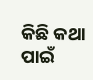କିଛି କଥା ପାଇଁ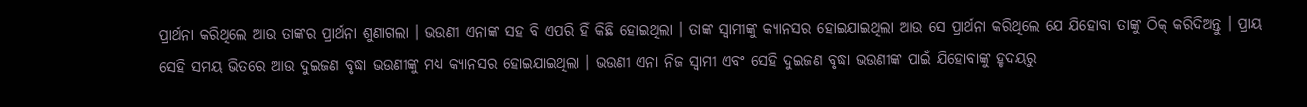ପ୍ରାର୍ଥନା କରିଥିଲେ ଆଉ ତାଙ୍କର ପ୍ରାର୍ଥନା ଶୁଣାଗଲା । ଭଉଣୀ ଏନାଙ୍କ ସହ ବି ଏପରି ହିଁ କିଛି ହୋଇଥିଲା । ତାଙ୍କ ସ୍ୱାମୀଙ୍କୁ କ୍ୟାନସର ହୋଇଯାଇଥିଲା ଆଉ ସେ ପ୍ରାର୍ଥନା କରିଥିଲେ ଯେ ଯିହୋବା ତାଙ୍କୁ ଠିକ୍ କରିଦିଅନ୍ତୁ । ପ୍ରାୟ ସେହି ସମୟ ଭିତରେ ଆଉ ଦୁଇଜଣ ବୃଦ୍ଧା ଭଉଣୀଙ୍କୁ ମଧ୍ୟ କ୍ୟାନସର ହୋଇଯାଇଥିଲା । ଭଉଣୀ ଏନା ନିଜ ସ୍ୱାମୀ ଏବଂ ସେହି ଦୁଇଜଣ ବୃଦ୍ଧା ଭଉଣୀଙ୍କ ପାଇଁ ଯିହୋବାଙ୍କୁ ହୃଦୟରୁ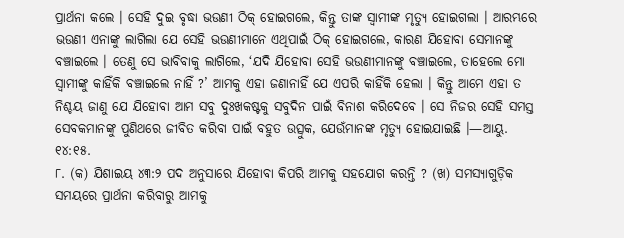ପ୍ରାର୍ଥନା କଲେ । ସେହି ଦୁଇ ବୃଦ୍ଧା ଭଉଣୀ ଠିକ୍ ହୋଇଗଲେ, କିନ୍ତୁ ତାଙ୍କ ସ୍ୱାମୀଙ୍କ ମୃତ୍ୟୁ ହୋଇଗଲା । ଆରମ୍ଭରେ ଭଉଣୀ ଏନାଙ୍କୁ ଲାଗିଲା ଯେ ସେହି ଭଉଣୀମାନେ ଏଥିପାଇଁ ଠିକ୍ ହୋଇଗଲେ, କାରଣ ଯିହୋବା ସେମାନଙ୍କୁ ବଞ୍ଚାଇଲେ । ତେଣୁ ସେ ଭାବିବାକୁ ଲାଗିଲେ, ‘ଯଦି ଯିହୋବା ସେହି ଭଉଣୀମାନଙ୍କୁ ବଞ୍ଚାଇଲେ, ତାହେଲେ ମୋ ସ୍ୱାମୀଙ୍କୁ କାହିଁକି ବଞ୍ଚାଇଲେ ନାହିଁ ?’ ଆମକୁ ଏହା ଜଣାନାହିଁ ଯେ ଏପରି କାହିଁକି ହେଲା । କିନ୍ତୁ ଆମେ ଏହା ତ ନିଶ୍ଚୟ ଜାଣୁ ଯେ ଯିହୋବା ଆମ ସବୁ ଦୁଃଖକଷ୍ଟକୁ ସବୁଦିନ ପାଇଁ ବିନାଶ କରିଦେବେ । ସେ ନିଜର ସେହି ସମସ୍ତ ସେବକମାନଙ୍କୁ ପୁଣିଥରେ ଜୀବିତ କରିବା ପାଇଁ ବହୁତ ଉତ୍ସୁକ, ଯେଉଁମାନଙ୍କ ମୃତ୍ୟୁ ହୋଇଯାଇଛି ।—ଆୟୁ. ୧୪:୧୫.
୮. (କ) ଯିଶାଇୟ ୪୩:୨ ପଦ ଅନୁସାରେ ଯିହୋବା କିପରି ଆମକୁ ସହଯୋଗ କରନ୍ତି ? (ଖ) ସମସ୍ୟାଗୁଡ଼ିକ ସମୟରେ ପ୍ରାର୍ଥନା କରିବାରୁ ଆମକୁ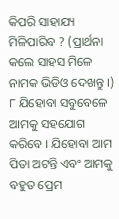କିପରି ସାହାଯ୍ୟ ମିଳିପାରିବ ? (ପ୍ରାର୍ଥନା କଲେ ସାହସ ମିଳେ ନାମକ ଭିଡିଓ ଦେଖନ୍ତୁ ।)
୮ ଯିହୋବା ସବୁବେଳେ ଆମକୁ ସହଯୋଗ କରିବେ । ଯିହୋବା ଆମ ପିତା ଅଟନ୍ତି ଏବଂ ଆମକୁ ବହୁତ ପ୍ରେମ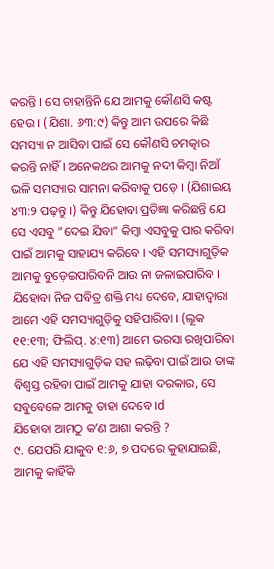କରନ୍ତି । ସେ ଚାହାନ୍ତିନି ଯେ ଆମକୁ କୌଣସି କଷ୍ଟ ହେଉ । (ଯିଶା. ୬୩:୯) କିନ୍ତୁ ଆମ ଉପରେ କିଛି ସମସ୍ୟା ନ ଆସିବା ପାଇଁ ସେ କୌଣସି ଚମତ୍କାର କରନ୍ତି ନାହିଁ । ଅନେକଥର ଆମକୁ ନଦୀ କିମ୍ବା ନିଆଁ ଭଳି ସମସ୍ୟାର ସାମନା କରିବାକୁ ପଡ଼େ । (ଯିଶାଇୟ ୪୩:୨ ପଢ଼ନ୍ତୁ ।) କିନ୍ତୁ ଯିହୋବା ପ୍ରତିଜ୍ଞା କରିଛନ୍ତି ଯେ ସେ ଏସବୁ “ଦେଇ ଯିବା” କିମ୍ବା ଏସବୁକୁ ପାର କରିବା ପାଇଁ ଆମକୁ ସାହାଯ୍ୟ କରିବେ । ଏହି ସମସ୍ୟାଗୁଡ଼ିକ ଆମକୁ ବୁଡ଼େଇପାରିବନି ଆଉ ନା ଜଳାଇପାରିବ । ଯିହୋବା ନିଜ ପବିତ୍ର ଶକ୍ତି ମଧ୍ୟ ଦେବେ, ଯାହାଦ୍ୱାରା ଆମେ ଏହି ସମସ୍ୟାଗୁଡ଼ିକୁ ସହିପାରିବା । (ଲୂକ ୧୧:୧୩; ଫିଲିପ୍. ୪:୧୩) ଆମେ ଭରସା ରଖିପାରିବା ଯେ ଏହି ସମସ୍ୟାଗୁଡ଼ିକ ସହ ଲଢ଼ିବା ପାଇଁ ଆଉ ତାଙ୍କ ବିଶ୍ୱସ୍ତ ରହିବା ପାଇଁ ଆମକୁ ଯାହା ଦରକାର, ସେ ସବୁବେଳେ ଆମକୁ ତାହା ଦେବେ ।d
ଯିହୋବା ଆମଠୁ କʼଣ ଆଶା କରନ୍ତି ?
୯. ଯେପରି ଯାକୁବ ୧:୬, ୭ ପଦରେ କୁହାଯାଇଛି, ଆମକୁ କାହିଁକି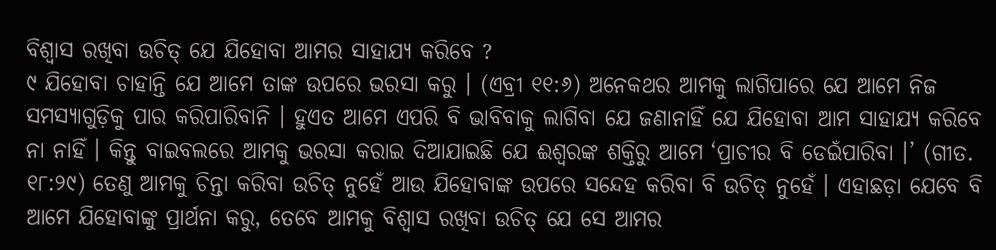ବିଶ୍ୱାସ ରଖିବା ଉଚିତ୍ ଯେ ଯିହୋବା ଆମର ସାହାଯ୍ୟ କରିବେ ?
୯ ଯିହୋବା ଚାହାନ୍ତି ଯେ ଆମେ ତାଙ୍କ ଉପରେ ଭରସା କରୁ । (ଏବ୍ରୀ ୧୧:୬) ଅନେକଥର ଆମକୁ ଲାଗିପାରେ ଯେ ଆମେ ନିଜ ସମସ୍ୟାଗୁଡ଼ିକୁ ପାର କରିପାରିବାନି । ହୁଏତ ଆମେ ଏପରି ବି ଭାବିବାକୁ ଲାଗିବା ଯେ ଜଣାନାହିଁ ଯେ ଯିହୋବା ଆମ ସାହାଯ୍ୟ କରିବେ ନା ନାହିଁ । କିନ୍ତୁ ବାଇବଲରେ ଆମକୁ ଭରସା କରାଇ ଦିଆଯାଇଛି ଯେ ଈଶ୍ୱରଙ୍କ ଶକ୍ତିରୁ ଆମେ ‘ପ୍ରାଚୀର ବି ଡେଇଁପାରିବା ।’ (ଗୀତ. ୧୮:୨୯) ତେଣୁ ଆମକୁ ଚିନ୍ତା କରିବା ଉଚିତ୍ ନୁହେଁ ଆଉ ଯିହୋବାଙ୍କ ଉପରେ ସନ୍ଦେହ କରିବା ବି ଉଚିତ୍ ନୁହେଁ । ଏହାଛଡ଼ା ଯେବେ ବି ଆମେ ଯିହୋବାଙ୍କୁ ପ୍ରାର୍ଥନା କରୁ, ତେବେ ଆମକୁ ବିଶ୍ୱାସ ରଖିବା ଉଚିତ୍ ଯେ ସେ ଆମର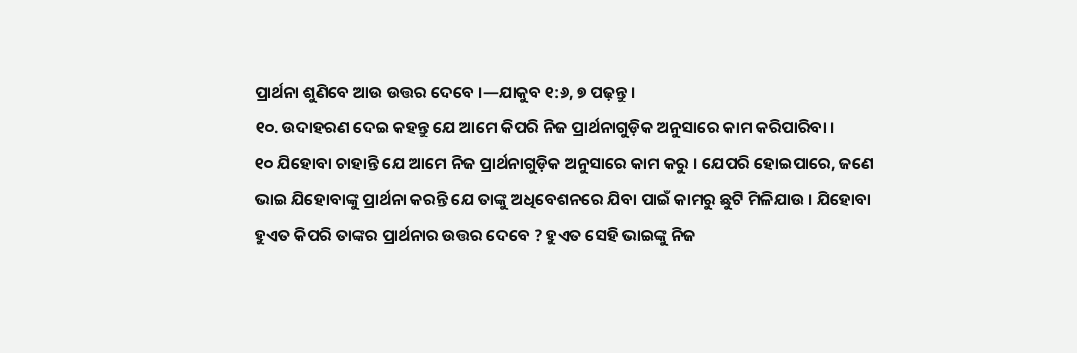ପ୍ରାର୍ଥନା ଶୁଣିବେ ଆଉ ଉତ୍ତର ଦେବେ ।—ଯାକୁବ ୧:୬, ୭ ପଢ଼ନ୍ତୁ ।
୧୦. ଉଦାହରଣ ଦେଇ କହନ୍ତୁ ଯେ ଆମେ କିପରି ନିଜ ପ୍ରାର୍ଥନାଗୁଡ଼ିକ ଅନୁସାରେ କାମ କରିପାରିବା ।
୧୦ ଯିହୋବା ଚାହାନ୍ତି ଯେ ଆମେ ନିଜ ପ୍ରାର୍ଥନାଗୁଡ଼ିକ ଅନୁସାରେ କାମ କରୁ । ଯେପରି ହୋଇପାରେ, ଜଣେ ଭାଇ ଯିହୋବାଙ୍କୁ ପ୍ରାର୍ଥନା କରନ୍ତି ଯେ ତାଙ୍କୁ ଅଧିବେଶନରେ ଯିବା ପାଇଁ କାମରୁ ଛୁଟି ମିଳିଯାଉ । ଯିହୋବା ହୁଏତ କିପରି ତାଙ୍କର ପ୍ରାର୍ଥନାର ଉତ୍ତର ଦେବେ ? ହୁଏତ ସେହି ଭାଇଙ୍କୁ ନିଜ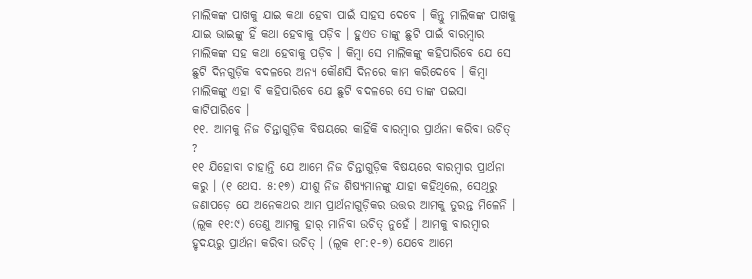ମାଲିକଙ୍କ ପାଖକୁ ଯାଇ କଥା ହେବା ପାଇଁ ସାହସ ଦେବେ । କିନ୍ତୁ ମାଲିକଙ୍କ ପାଖକୁ ଯାଇ ଭାଇଙ୍କୁ ହିଁ କଥା ହେବାକୁ ପଡ଼ିବ । ହୁଏତ ତାଙ୍କୁ ଛୁଟି ପାଇଁ ବାରମ୍ବାର ମାଲିକଙ୍କ ସହ କଥା ହେବାକୁ ପଡ଼ିବ । କିମ୍ବା ସେ ମାଲିକଙ୍କୁ କହିପାରିବେ ଯେ ସେ ଛୁଟି ଦିନଗୁଡ଼ିକ ବଦଳରେ ଅନ୍ୟ କୌଣସି ଦିନରେ କାମ କରିଦେବେ । କିମ୍ବା ମାଲିକଙ୍କୁ ଏହା ବି କହିପାରିବେ ଯେ ଛୁଟି ବଦଳରେ ସେ ତାଙ୍କ ପଇସା କାଟିପାରିବେ ।
୧୧. ଆମକୁ ନିଜ ଚିନ୍ତାଗୁଡ଼ିକ ବିଷୟରେ କାହିଁକି ବାରମ୍ବାର ପ୍ରାର୍ଥନା କରିବା ଉଚିତ୍ ?
୧୧ ଯିହୋବା ଚାହାନ୍ତି ଯେ ଆମେ ନିଜ ଚିନ୍ତାଗୁଡ଼ିକ ବିଷୟରେ ବାରମ୍ବାର ପ୍ରାର୍ଥନା କରୁ । (୧ ଥେସ. ୫:୧୭) ଯୀଶୁ ନିଜ ଶିଷ୍ୟମାନଙ୍କୁ ଯାହା କହିଥିଲେ, ସେଥିରୁ ଜଣାପଡ଼େ ଯେ ଅନେକଥର ଆମ ପ୍ରାର୍ଥନାଗୁଡ଼ିକର ଉତ୍ତର ଆମକୁ ତୁରନ୍ତ ମିଳେନି । (ଲୂକ ୧୧:୯) ତେଣୁ ଆମକୁ ହାର୍ ମାନିବା ଉଚିତ୍ ନୁହେଁ । ଆମକୁ ବାରମ୍ବାର ହୃଦୟରୁ ପ୍ରାର୍ଥନା କରିବା ଉଚିତ୍ । (ଲୂକ ୧୮:୧-୭) ଯେବେ ଆମେ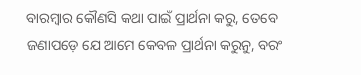ବାରମ୍ବାର କୌଣସି କଥା ପାଇଁ ପ୍ରାର୍ଥନା କରୁ, ତେବେ ଜଣାପଡ଼େ ଯେ ଆମେ କେବଳ ପ୍ରାର୍ଥନା କରୁନୁ, ବରଂ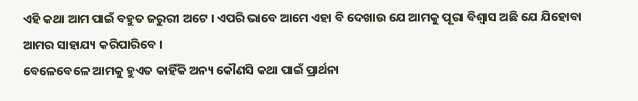ଏହି କଥା ଆମ ପାଇଁ ବହୁତ ଜରୁରୀ ଅଟେ । ଏପରି ଭାବେ ଆମେ ଏହା ବି ଦେଖାଉ ଯେ ଆମକୁ ପୂରା ବିଶ୍ୱାସ ଅଛି ଯେ ଯିହୋବା ଆମର ସାହାଯ୍ୟ କରିପାରିବେ ।
ବେଳେବେଳେ ଆମକୁ ହୁଏତ କାହିଁକି ଅନ୍ୟ କୌଣସି କଥା ପାଇଁ ପ୍ରାର୍ଥନା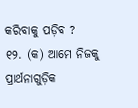କରିବାକୁ ପଡ଼ିବ ?
୧୨. (କ) ଆମେ ନିଜକୁ ପ୍ରାର୍ଥନାଗୁଡ଼ିକ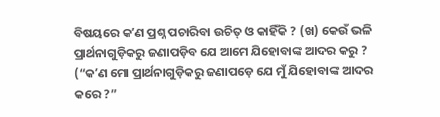ବିଷୟରେ କʼଣ ପ୍ରଶ୍ନ ପଚାରିବା ଉଚିତ୍ ଓ କାହିଁକି ? (ଖ) କେଉଁ ଭଳି ପ୍ରାର୍ଥନାଗୁଡ଼ିକରୁ ଜଣାପଡ଼ିବ ଯେ ଆମେ ଯିହୋବାଙ୍କ ଆଦର କରୁ ? (“କʼଣ ମୋ ପ୍ରାର୍ଥନାଗୁଡ଼ିକରୁ ଜଣାପଡ଼େ ଯେ ମୁଁ ଯିହୋବାଙ୍କ ଆଦର କରେ ?”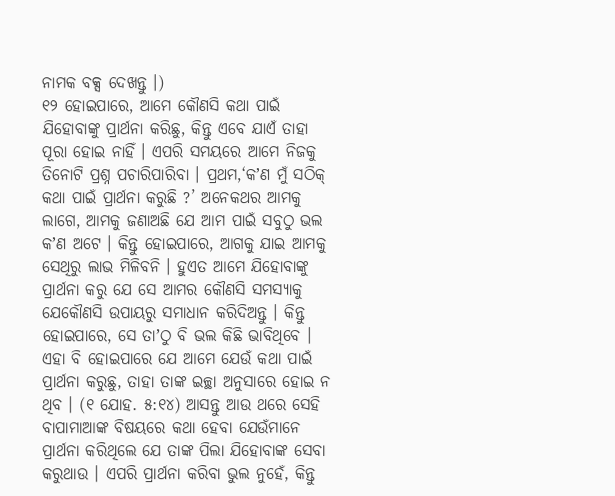ନାମକ ବକ୍ସ ଦେଖନ୍ତୁ ।)
୧୨ ହୋଇପାରେ, ଆମେ କୌଣସି କଥା ପାଇଁ ଯିହୋବାଙ୍କୁ ପ୍ରାର୍ଥନା କରିଛୁ, କିନ୍ତୁ ଏବେ ଯାଏଁ ତାହା ପୂରା ହୋଇ ନାହିଁ । ଏପରି ସମୟରେ ଆମେ ନିଜକୁ ତିନୋଟି ପ୍ରଶ୍ନ ପଚାରିପାରିବା । ପ୍ରଥମ,‘କʼଣ ମୁଁ ସଠିକ୍ କଥା ପାଇଁ ପ୍ରାର୍ଥନା କରୁଛି ?’ ଅନେକଥର ଆମକୁ ଲାଗେ, ଆମକୁ ଜଣାଅଛି ଯେ ଆମ ପାଇଁ ସବୁଠୁ ଭଲ କʼଣ ଅଟେ । କିନ୍ତୁ ହୋଇପାରେ, ଆଗକୁ ଯାଇ ଆମକୁ ସେଥିରୁ ଲାଭ ମିଳିବନି । ହୁଏତ ଆମେ ଯିହୋବାଙ୍କୁ ପ୍ରାର୍ଥନା କରୁ ଯେ ସେ ଆମର କୌଣସି ସମସ୍ୟାକୁ ଯେକୌଣସି ଉପାୟରୁ ସମାଧାନ କରିଦିଅନ୍ତୁ । କିନ୍ତୁ ହୋଇପାରେ, ସେ ତାʼଠୁ ବି ଭଲ କିଛି ଭାବିଥିବେ । ଏହା ବି ହୋଇପାରେ ଯେ ଆମେ ଯେଉଁ କଥା ପାଇଁ ପ୍ରାର୍ଥନା କରୁଛୁ, ତାହା ତାଙ୍କ ଇଚ୍ଛା ଅନୁସାରେ ହୋଇ ନ ଥିବ । (୧ ଯୋହ. ୫:୧୪) ଆସନ୍ତୁ ଆଉ ଥରେ ସେହି ବାପାମାଆଙ୍କ ବିଷୟରେ କଥା ହେବା ଯେଉଁମାନେ ପ୍ରାର୍ଥନା କରିଥିଲେ ଯେ ତାଙ୍କ ପିଲା ଯିହୋବାଙ୍କ ସେବା କରୁଥାଉ । ଏପରି ପ୍ରାର୍ଥନା କରିବା ଭୁଲ ନୁହେଁ, କିନ୍ତୁ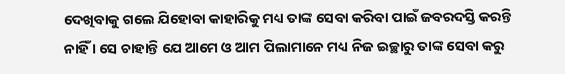ଦେଖିବାକୁ ଗଲେ ଯିହୋବା କାହାରିକୁ ମଧ୍ୟ ତାଙ୍କ ସେବା କରିବା ପାଇଁ ଜବରଦସ୍ତି କରନ୍ତି ନାହିଁ । ସେ ଚାହାନ୍ତି ଯେ ଆମେ ଓ ଆମ ପିଲାମାନେ ମଧ୍ୟ ନିଜ ଇଚ୍ଛାରୁ ତାଙ୍କ ସେବା କରୁ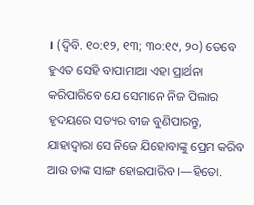। (ଦ୍ୱିବି. ୧୦:୧୨, ୧୩; ୩୦:୧୯, ୨୦) ତେବେ ହୁଏତ ସେହି ବାପାମାଆ ଏହା ପ୍ରାର୍ଥନା କରିପାରିବେ ଯେ ସେମାନେ ନିଜ ପିଲାର ହୃଦୟରେ ସତ୍ୟର ବୀଜ ବୁଣିପାରନ୍ତୁ, ଯାହାଦ୍ୱାରା ସେ ନିଜେ ଯିହୋବାଙ୍କୁ ପ୍ରେମ କରିବ ଆଉ ତାଙ୍କ ସାଙ୍ଗ ହୋଇପାରିବ ।—ହିତୋ.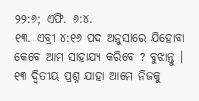୨୨:୬; ଏଫି. ୬:୪.
୧୩. ଏବ୍ରୀ ୪:୧୬ ପଦ ଅନୁସାରେ ଯିହୋବା କେବେ ଆମ ସାହାଯ୍ୟ କରିବେ ? ବୁଝାନ୍ତୁ ।
୧୩ ଦ୍ୱିତୀୟ ପ୍ରଶ୍ନ ଯାହା ଆମେ ନିଜକୁ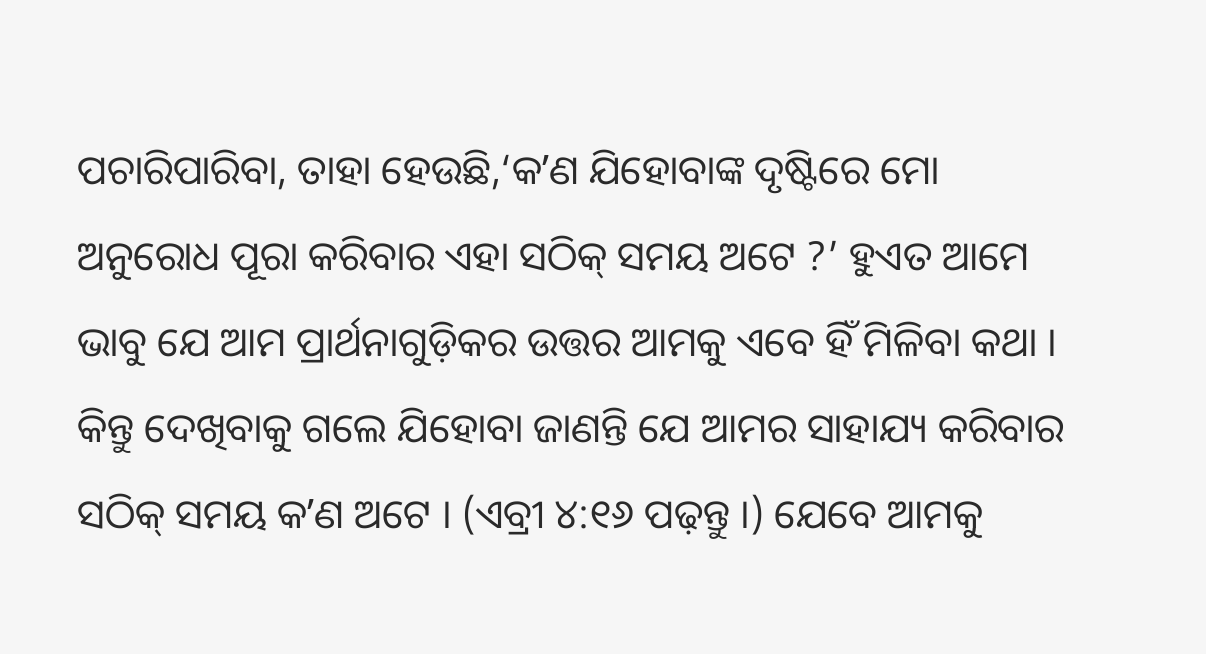ପଚାରିପାରିବା, ତାହା ହେଉଛି,‘କʼଣ ଯିହୋବାଙ୍କ ଦୃଷ୍ଟିରେ ମୋ ଅନୁରୋଧ ପୂରା କରିବାର ଏହା ସଠିକ୍ ସମୟ ଅଟେ ?’ ହୁଏତ ଆମେ ଭାବୁ ଯେ ଆମ ପ୍ରାର୍ଥନାଗୁଡ଼ିକର ଉତ୍ତର ଆମକୁ ଏବେ ହିଁ ମିଳିବା କଥା । କିନ୍ତୁ ଦେଖିବାକୁ ଗଲେ ଯିହୋବା ଜାଣନ୍ତି ଯେ ଆମର ସାହାଯ୍ୟ କରିବାର ସଠିକ୍ ସମୟ କʼଣ ଅଟେ । (ଏବ୍ରୀ ୪:୧୬ ପଢ଼ନ୍ତୁ ।) ଯେବେ ଆମକୁ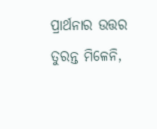ପ୍ରାର୍ଥନାର ଉତ୍ତର ତୁରନ୍ତ ମିଳେନି,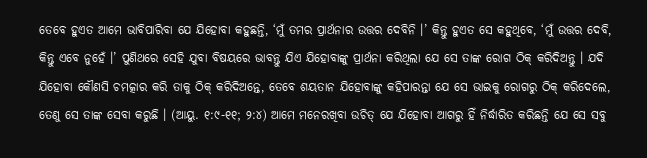ତେବେ ହୁଏତ ଆମେ ଭାବିପାରିବା ଯେ ଯିହୋବା କହୁଛନ୍ତି, ‘ମୁଁ ତମର ପ୍ରାର୍ଥନାର ଉତ୍ତର ଦେବିନି ।’ କିନ୍ତୁ ହୁଏତ ସେ କହୁଥିବେ, ‘ମୁଁ ଉତ୍ତର ଦେବି, କିନ୍ତୁ ଏବେ ନୁହେଁ ।’ ପୁଣିଥରେ ସେହି ଯୁବା ବିଷୟରେ ଭାବନ୍ତୁ ଯିଏ ଯିହୋବାଙ୍କୁ ପ୍ରାର୍ଥନା କରିଥିଲା ଯେ ସେ ତାଙ୍କ ରୋଗ ଠିକ୍ କରିଦିଅନ୍ତୁ । ଯଦି ଯିହୋବା କୌଣସି ଚମତ୍କାର କରି ତାକୁ ଠିକ୍ କରିଦିଅନ୍ତେ, ତେବେ ଶୟତାନ ଯିହୋବାଙ୍କୁ କହିପାରନ୍ତା ଯେ ସେ ଭାଇକୁ ରୋଗରୁ ଠିକ୍ କରିଦେଲେ, ତେଣୁ ସେ ତାଙ୍କ ସେବା କରୁଛି । (ଆୟୁ. ୧:୯-୧୧; ୨:୪) ଆମେ ମନେରଖିବା ଉଚିତ୍ ଯେ ଯିହୋବା ଆଗରୁ ହିଁ ନିର୍ଦ୍ଧାରିତ କରିଛନ୍ତି ଯେ ସେ ସବୁ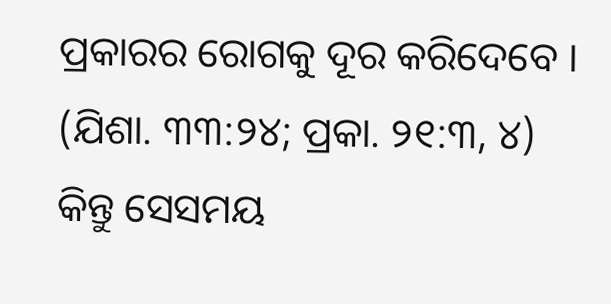ପ୍ରକାରର ରୋଗକୁ ଦୂର କରିଦେବେ । (ଯିଶା. ୩୩:୨୪; ପ୍ରକା. ୨୧:୩, ୪) କିନ୍ତୁ ସେସମୟ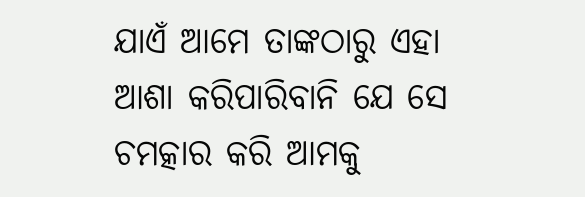ଯାଏଁ ଆମେ ତାଙ୍କଠାରୁ ଏହା ଆଶା କରିପାରିବାନି ଯେ ସେ ଚମତ୍କାର କରି ଆମକୁ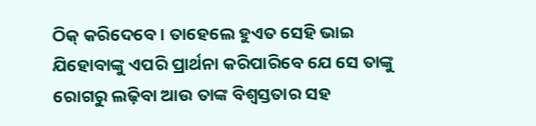ଠିକ୍ କରିଦେବେ । ତାହେଲେ ହୁଏତ ସେହି ଭାଇ ଯିହୋବାଙ୍କୁ ଏପରି ପ୍ରାର୍ଥନା କରିପାରିବେ ଯେ ସେ ତାଙ୍କୁ ରୋଗରୁ ଲଢ଼ିବା ଆଉ ତାଙ୍କ ବିଶ୍ୱସ୍ତତାର ସହ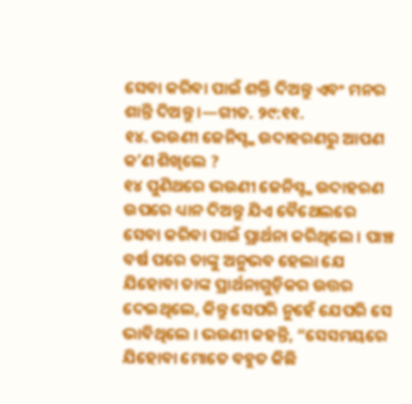ସେବା କରିବା ପାଇଁ ଶକ୍ତି ଦିଅନ୍ତୁ ଏବଂ ମନର ଶାନ୍ତି ଦିଅନ୍ତୁ ।—ଗୀତ. ୨୯:୧୧.
୧୪. ଭଉଣୀ ଜେନିସ୍ଙ୍କ ଉଦାହରଣରୁ ଆପଣ କʼଣ ଶିଖିଲେ ?
୧୪ ପୁଣିଥରେ ଭଉଣୀ ଜେନିସ୍ଙ୍କ ଉଦାହରଣ ଉପରେ ଧ୍ୟାନ ଦିଅନ୍ତୁ ଯିଏ ବୈଥେଲରେ ସେବା କରିବା ପାଇଁ ପ୍ରାର୍ଥନା କରିଥିଲେ । ପାଞ୍ଚ ବର୍ଷ ପରେ ତାଙ୍କୁ ଅନୁଭବ ହେଲା ଯେ ଯିହୋବା ତାଙ୍କ ପ୍ରାର୍ଥନାଗୁଡ଼ିକର ଉତ୍ତର ଦେଇଥିଲେ, କିନ୍ତୁ ସେପରି ନୁହେଁ ଯେପରି ସେ ଭାବିଥିଲେ । ଭଉଣୀ କହନ୍ତି, “ସେସମୟରେ ଯିହୋବା ମୋତେ ବହୁତ କିଛି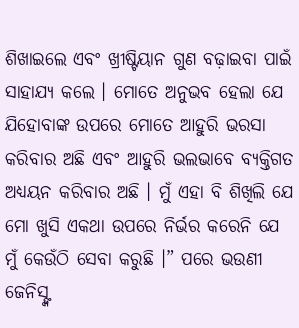ଶିଖାଇଲେ ଏବଂ ଖ୍ରୀଷ୍ଟିୟାନ ଗୁଣ ବଢ଼ାଇବା ପାଇଁ ସାହାଯ୍ୟ କଲେ । ମୋତେ ଅନୁଭବ ହେଲା ଯେ ଯିହୋବାଙ୍କ ଉପରେ ମୋତେ ଆହୁରି ଭରସା କରିବାର ଅଛି ଏବଂ ଆହୁରି ଭଲଭାବେ ବ୍ୟକ୍ତିଗତ ଅଧ୍ୟୟନ କରିବାର ଅଛି । ମୁଁ ଏହା ବି ଶିଖିଲି ଯେ ମୋ ଖୁସି ଏକଥା ଉପରେ ନିର୍ଭର କରେନି ଯେ ମୁଁ କେଉଁଠି ସେବା କରୁଛି ।” ପରେ ଭଉଣୀ ଜେନିସ୍ଙ୍କ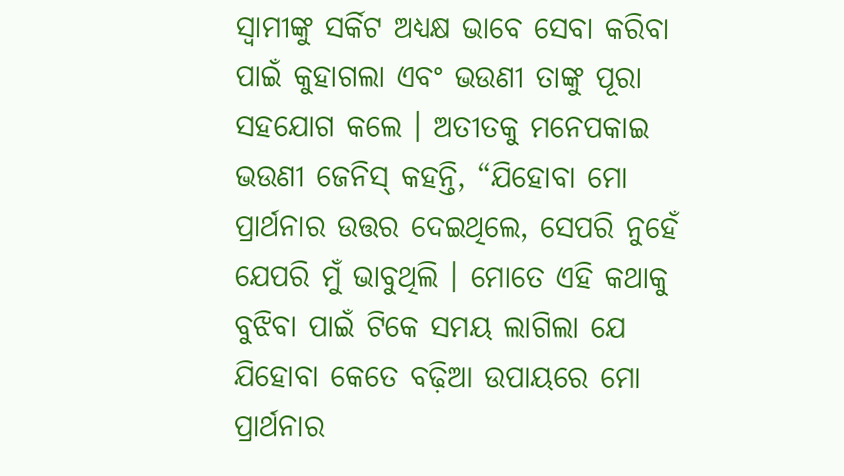ସ୍ୱାମୀଙ୍କୁ ସର୍କିଟ ଅଧ୍ୟକ୍ଷ ଭାବେ ସେବା କରିବା ପାଇଁ କୁହାଗଲା ଏବଂ ଭଉଣୀ ତାଙ୍କୁ ପୂରା ସହଯୋଗ କଲେ । ଅତୀତକୁ ମନେପକାଇ ଭଉଣୀ ଜେନିସ୍ କହନ୍ତି, “ଯିହୋବା ମୋ ପ୍ରାର୍ଥନାର ଉତ୍ତର ଦେଇଥିଲେ, ସେପରି ନୁହେଁ ଯେପରି ମୁଁ ଭାବୁଥିଲି । ମୋତେ ଏହି କଥାକୁ ବୁଝିବା ପାଇଁ ଟିକେ ସମୟ ଲାଗିଲା ଯେ ଯିହୋବା କେତେ ବଢ଼ିଆ ଉପାୟରେ ମୋ ପ୍ରାର୍ଥନାର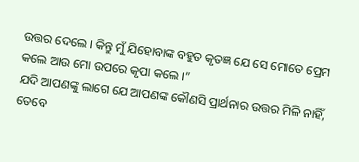ଉତ୍ତର ଦେଲେ । କିନ୍ତୁ ମୁଁ ଯିହୋବାଙ୍କ ବହୁତ କୃତଜ୍ଞ ଯେ ସେ ମୋତେ ପ୍ରେମ କଲେ ଆଉ ମୋ ଉପରେ କୃପା କଲେ ।”
ଯଦି ଆପଣଙ୍କୁ ଲାଗେ ଯେ ଆପଣଙ୍କ କୌଣସି ପ୍ରାର୍ଥନାର ଉତ୍ତର ମିଳି ନାହିଁ, ତେବେ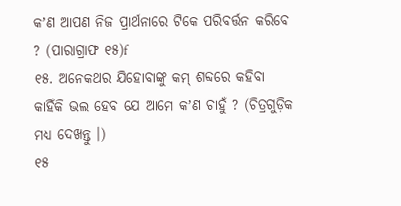କʼଣ ଆପଣ ନିଜ ପ୍ରାର୍ଥନାରେ ଟିକେ ପରିବର୍ତ୍ତନ କରିବେ ? (ପାରାଗ୍ରାଫ ୧୫)f
୧୫. ଅନେକଥର ଯିହୋବାଙ୍କୁ କମ୍ ଶବ୍ଦରେ କହିବା କାହିଁକି ଭଲ ହେବ ଯେ ଆମେ କʼଣ ଚାହୁଁ ? (ଚିତ୍ରଗୁଡ଼ିକ ମଧ୍ୟ ଦେଖନ୍ତୁ ।)
୧୫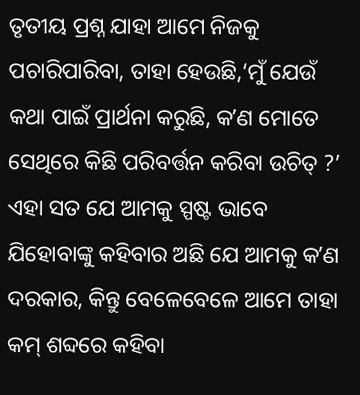ତୃତୀୟ ପ୍ରଶ୍ନ ଯାହା ଆମେ ନିଜକୁ ପଚାରିପାରିବା, ତାହା ହେଉଛି,‘ମୁଁ ଯେଉଁ କଥା ପାଇଁ ପ୍ରାର୍ଥନା କରୁଛି, କʼଣ ମୋତେ ସେଥିରେ କିଛି ପରିବର୍ତ୍ତନ କରିବା ଉଚିତ୍ ?’ ଏହା ସତ ଯେ ଆମକୁ ସ୍ପଷ୍ଟ ଭାବେ ଯିହୋବାଙ୍କୁ କହିବାର ଅଛି ଯେ ଆମକୁ କʼଣ ଦରକାର, କିନ୍ତୁ ବେଳେବେଳେ ଆମେ ତାହା କମ୍ ଶବ୍ଦରେ କହିବା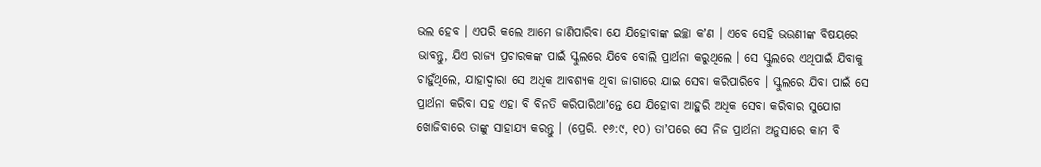ଭଲ ହେବ । ଏପରି କଲେ ଆମେ ଜାଣିପାରିବା ଯେ ଯିହୋବାଙ୍କ ଇଚ୍ଛା କʼଣ । ଏବେ ସେହି ଭଉଣୀଙ୍କ ବିଷୟରେ ଭାବନ୍ତୁ, ଯିଏ ରାଜ୍ୟ ପ୍ରଚାରକଙ୍କ ପାଇଁ ସ୍କୁଲରେ ଯିବେ ବୋଲି ପ୍ରାର୍ଥନା କରୁଥିଲେ । ସେ ସ୍କୁଲରେ ଏଥିପାଇଁ ଯିବାକୁ ଚାହୁଁଥିଲେ, ଯାହାଦ୍ୱାରା ସେ ଅଧିକ ଆବଶ୍ୟକ ଥିବା ଜାଗାରେ ଯାଇ ସେବା କରିପାରିବେ । ସ୍କୁଲରେ ଯିବା ପାଇଁ ସେ ପ୍ରାର୍ଥନା କରିବା ସହ ଏହା ବି ବିନତି କରିପାରିଥାʼନ୍ତେ ଯେ ଯିହୋବା ଆହୁରି ଅଧିକ ସେବା କରିବାର ସୁଯୋଗ ଖୋଜିବାରେ ତାଙ୍କୁ ସାହାଯ୍ୟ କରନ୍ତୁ । (ପ୍ରେରି. ୧୬:୯, ୧୦) ତାʼପରେ ସେ ନିଜ ପ୍ରାର୍ଥନା ଅନୁସାରେ କାମ ବି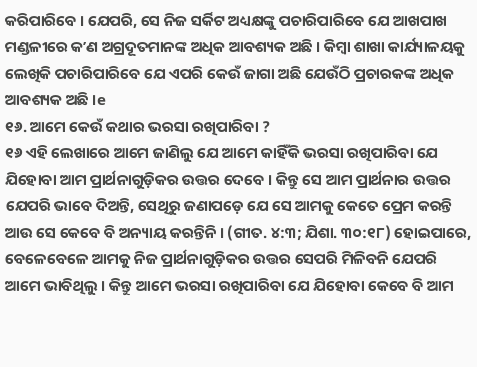କରିପାରିବେ । ଯେପରି, ସେ ନିଜ ସର୍କିଟ ଅଧ୍ୟକ୍ଷଙ୍କୁ ପଚାରିପାରିବେ ଯେ ଆଖପାଖ ମଣ୍ଡଳୀରେ କʼଣ ଅଗ୍ରଦୂତମାନଙ୍କ ଅଧିକ ଆବଶ୍ୟକ ଅଛି । କିମ୍ବା ଶାଖା କାର୍ଯ୍ୟାଳୟକୁ ଲେଖିକି ପଚାରିପାରିବେ ଯେ ଏପରି କେଉଁ ଜାଗା ଅଛି ଯେଉଁଠି ପ୍ରଚାରକଙ୍କ ଅଧିକ ଆବଶ୍ୟକ ଅଛି ।e
୧୬. ଆମେ କେଉଁ କଥାର ଭରସା ରଖିପାରିବା ?
୧୬ ଏହି ଲେଖାରେ ଆମେ ଜାଣିଲୁ ଯେ ଆମେ କାହିଁକି ଭରସା ରଖିପାରିବା ଯେ ଯିହୋବା ଆମ ପ୍ରାର୍ଥନାଗୁଡ଼ିକର ଉତ୍ତର ଦେବେ । କିନ୍ତୁ ସେ ଆମ ପ୍ରାର୍ଥନାର ଉତ୍ତର ଯେପରି ଭାବେ ଦିଅନ୍ତି, ସେଥିରୁ ଜଣାପଡ଼େ ଯେ ସେ ଆମକୁ କେତେ ପ୍ରେମ କରନ୍ତି ଆଉ ସେ କେବେ ବି ଅନ୍ୟାୟ କରନ୍ତିନି । (ଗୀତ. ୪:୩; ଯିଶା. ୩୦:୧୮) ହୋଇପାରେ, ବେଳେବେଳେ ଆମକୁ ନିଜ ପ୍ରାର୍ଥନାଗୁଡ଼ିକର ଉତ୍ତର ସେପରି ମିଳିବନି ଯେପରି ଆମେ ଭାବିଥିଲୁ । କିନ୍ତୁ ଆମେ ଭରସା ରଖିପାରିବା ଯେ ଯିହୋବା କେବେ ବି ଆମ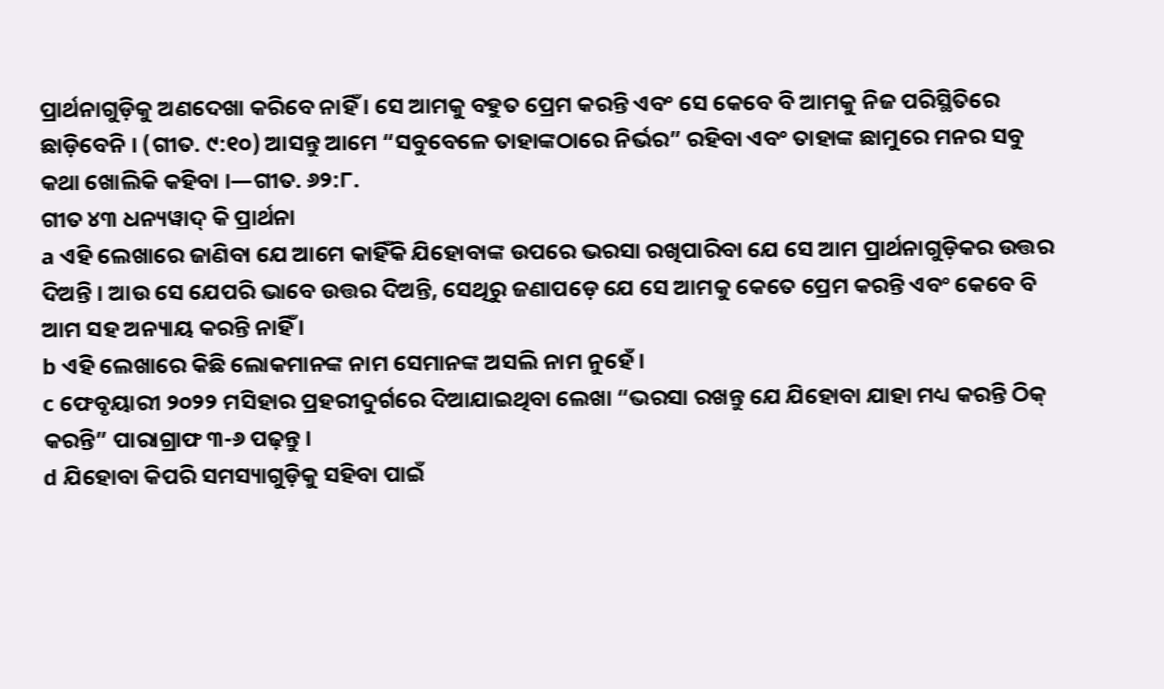ପ୍ରାର୍ଥନାଗୁଡ଼ିକୁ ଅଣଦେଖା କରିବେ ନାହିଁ । ସେ ଆମକୁ ବହୁତ ପ୍ରେମ କରନ୍ତି ଏବଂ ସେ କେବେ ବି ଆମକୁ ନିଜ ପରିସ୍ଥିତିରେ ଛାଡ଼ିବେନି । (ଗୀତ. ୯:୧୦) ଆସନ୍ତୁ ଆମେ “ସବୁବେଳେ ତାହାଙ୍କଠାରେ ନିର୍ଭର” ରହିବା ଏବଂ ତାହାଙ୍କ ଛାମୁରେ ମନର ସବୁ କଥା ଖୋଲିକି କହିବା ।—ଗୀତ. ୬୨:୮.
ଗୀତ ୪୩ ଧନ୍ୟୱାଦ୍ କି ପ୍ରାର୍ଥନା
a ଏହି ଲେଖାରେ ଜାଣିବା ଯେ ଆମେ କାହିଁକି ଯିହୋବାଙ୍କ ଉପରେ ଭରସା ରଖିପାରିବା ଯେ ସେ ଆମ ପ୍ରାର୍ଥନାଗୁଡ଼ିକର ଉତ୍ତର ଦିଅନ୍ତି । ଆଉ ସେ ଯେପରି ଭାବେ ଉତ୍ତର ଦିଅନ୍ତି, ସେଥିରୁ ଜଣାପଡ଼େ ଯେ ସେ ଆମକୁ କେତେ ପ୍ରେମ କରନ୍ତି ଏବଂ କେବେ ବି ଆମ ସହ ଅନ୍ୟାୟ କରନ୍ତି ନାହିଁ ।
b ଏହି ଲେଖାରେ କିଛି ଲୋକମାନଙ୍କ ନାମ ସେମାନଙ୍କ ଅସଲି ନାମ ନୁହେଁ ।
c ଫେବୃୟାରୀ ୨୦୨୨ ମସିହାର ପ୍ରହରୀଦୁର୍ଗରେ ଦିଆଯାଇଥିବା ଲେଖା “ଭରସା ରଖନ୍ତୁ ଯେ ଯିହୋବା ଯାହା ମଧ୍ୟ କରନ୍ତି ଠିକ୍ କରନ୍ତି” ପାରାଗ୍ରାଫ ୩-୬ ପଢ଼ନ୍ତୁ ।
d ଯିହୋବା କିପରି ସମସ୍ୟାଗୁଡ଼ିକୁ ସହିବା ପାଇଁ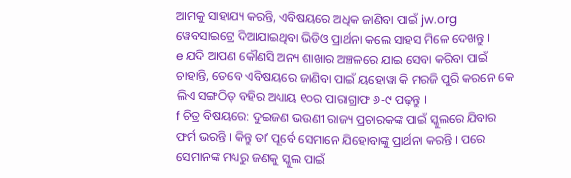ଆମକୁ ସାହାଯ୍ୟ କରନ୍ତି, ଏବିଷୟରେ ଅଧିକ ଜାଣିବା ପାଇଁ jw.org ୱେବସାଇଟ୍ରେ ଦିଆଯାଇଥିବା ଭିଡିଓ ପ୍ରାର୍ଥନା କଲେ ସାହସ ମିଳେ ଦେଖନ୍ତୁ ।
e ଯଦି ଆପଣ କୌଣସି ଅନ୍ୟ ଶାଖାର ଅଞ୍ଚଳରେ ଯାଇ ସେବା କରିବା ପାଇଁ ଚାହାନ୍ତି, ତେବେ ଏବିଷୟରେ ଜାଣିବା ପାଇଁ ୟହୋୱା କି ମରଜି ପୁରି କରନେ କେ ଲିଏ ସଙ୍ଗଠିତ୍ ବହିର ଅଧ୍ୟାୟ ୧୦ର ପାରାଗ୍ରାଫ ୬-୯ ପଢ଼ନ୍ତୁ ।
f ଚିତ୍ର ବିଷୟରେ: ଦୁଇଜଣ ଭଉଣୀ ରାଜ୍ୟ ପ୍ରଚାରକଙ୍କ ପାଇଁ ସ୍କୁଲରେ ଯିବାର ଫର୍ମ ଭରନ୍ତି । କିନ୍ତୁ ତାʼ ପୂର୍ବେ ସେମାନେ ଯିହୋବାଙ୍କୁ ପ୍ରାର୍ଥନା କରନ୍ତି । ପରେ ସେମାନଙ୍କ ମଧ୍ୟରୁ ଜଣକୁ ସ୍କୁଲ ପାଇଁ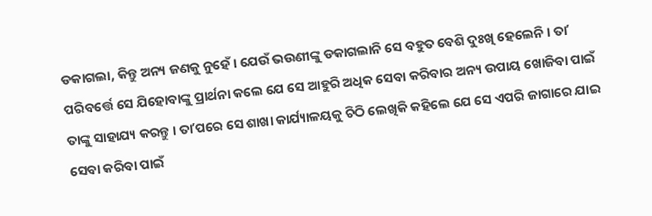ଡକାଗଲା, କିନ୍ତୁ ଅନ୍ୟ ଜଣକୁ ନୁହେଁ । ଯେଉଁ ଭଉଣୀଙ୍କୁ ଡକାଗଲାନି ସେ ବହୁତ ବେଶି ଦୁଃଖି ହେଲେନି । ତାʼ ପରିବର୍ତ୍ତେ ସେ ଯିହୋବାଙ୍କୁ ପ୍ରାର୍ଥନା କଲେ ଯେ ସେ ଆହୁରି ଅଧିକ ସେବା କରିବାର ଅନ୍ୟ ଉପାୟ ଖୋଜିବା ପାଇଁ ତାଙ୍କୁ ସାହାଯ୍ୟ କରନ୍ତୁ । ତାʼପରେ ସେ ଶାଖା କାର୍ଯ୍ୟାଳୟକୁ ଚିଠି ଲେଖିକି କହିଲେ ଯେ ସେ ଏପରି ଜାଗାରେ ଯାଇ ସେବା କରିବା ପାଇଁ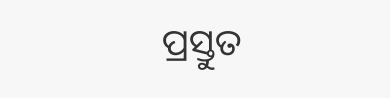ପ୍ରସ୍ତୁତ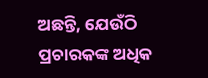ଅଛନ୍ତି, ଯେଉଁଠି ପ୍ରଚାରକଙ୍କ ଅଧିକ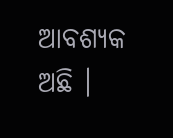ଆବଶ୍ୟକ ଅଛି ।